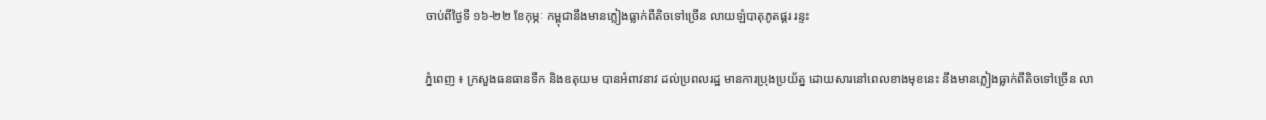ចាប់ពីថ្ងៃទី ១៦-២២ ខែកុម្ភៈ កម្ពុជានឹងមានភ្លៀងធ្លាក់ពីតិចទៅច្រើន លាយឡំបាតុភូតផ្គរ រន្ទះ

ភ្នំពេញ ៖ ក្រសួងធនធានទឹក និងឧតុយម បានអំពាវនាវ ដល់ប្រពលរដ្ឋ មានការប្រុងប្រយ័ត្ន ដោយសារនៅពេលខាងមុខនេះ នឹងមានភ្លៀងធ្លាក់ពីតិចទៅច្រើន លា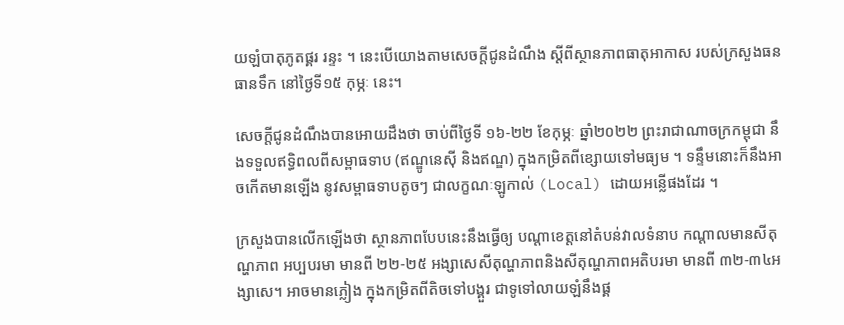យឡំបាតុភូតផ្គរ រន្ទះ ។ នេះបើយោងតាមសេចក្តីជូនដំណឹង ស្ដីពីស្ថានភាពធាតុអាកាស របស់ក្រសួងធនធានទឹក នៅថ្ងៃទី១៥ កុម្ភៈ នេះ។

សេចក្តីជូនដំណឹងបានអោយដឹងថា ចាប់ពីថ្ងៃទី ១៦-២២ ខែកុម្ភៈ ឆ្នាំ២០២២ ព្រះរាជាណាចក្រកម្ពុជា នឹងទទួលឥទ្ធិពលពីសម្ពាធទាប (ឥណ្ឌូនេស៊ី និងឥណ្ឌ) ក្នុងកម្រិតពីខ្សោយទៅមធ្យម ។ ទន្ទឹមនោះក៏នឹងអាចកើតមានឡើង នូវសម្ពាធទាបតូចៗ ជាលក្ខណៈឡូកាល់ (Local) ដោយអន្លើផងដែរ ។

ក្រសួងបានលើកឡើងថា ស្ថានភាពបែបនេះនឹងធ្វើឲ្យ បណ្ដាខេត្តនៅតំបន់វាលទំនាប កណ្ដាលមានសីតុណ្ហភាព អប្បបរមា មានពី ២២-២៥ អង្សាសេសីតុណ្ហភាពនិងសីតុណ្ហភាពអតិបរមា មានពី ៣២-៣៤អង្សាសេ។ អាចមានភ្លៀង ក្នុងកម្រិតពីតិចទៅបង្គួរ ជាទូទៅលាយឡំនឹងផ្គ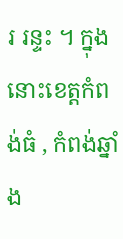រ រន្ទះ ។ ក្នុងនោះខេត្តកំពង់ធំ , កំពង់ឆ្នាំង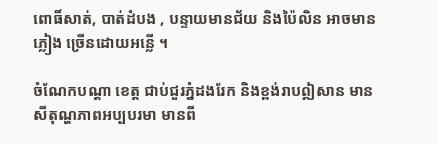ពោធិ៍សាត់, បាត់ដំបង , បន្ទាយមានជ័យ និងប៉ៃលិន អាចមានភ្លៀង ច្រើនដោយអន្លើ ។

ចំណែកបណ្តា ខេត្ត ជាប់ជួរភ្នំដងរែក និងខ្ពង់រាបឦសាន មានសីតុណ្ហភាពអប្បបរមា មានពី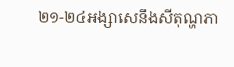២១-២៤អង្សាសេនឹងសីតុណ្ហភា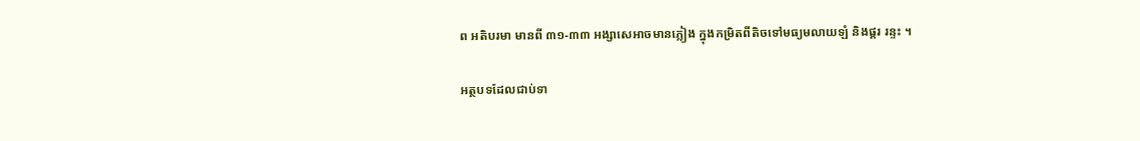ព អតិបរមា មានពី ៣១-៣៣ អង្សាសេអាចមានភ្លៀង ក្នុងកម្រិតពីតិចទៅមធ្យមលាយឡំ និងផ្គរ រន្ទះ ។

អត្ថបទដែលជាប់ទា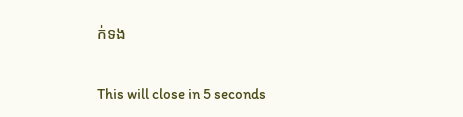ក់ទង

This will close in 5 seconds